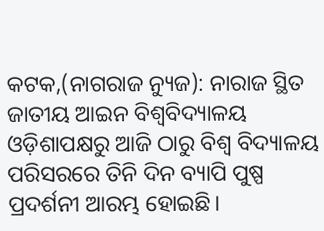କଟକ,(ନାଗରାଜ ନ୍ୟୁଜ): ନାରାଜ ସ୍ଥିତ ଜାତୀୟ ଆଇନ ବିଶ୍ୱବିଦ୍ୟାଳୟ ଓଡ଼ିଶାପକ୍ଷରୁ ଆଜି ଠାରୁ ବିଶ୍ୱ ବିଦ୍ୟାଳୟ ପରିସରରେ ତିନି ଦିନ ବ୍ୟାପି ପୁଷ୍ପ ପ୍ରଦର୍ଶନୀ ଆରମ୍ଭ ହୋଇଛି।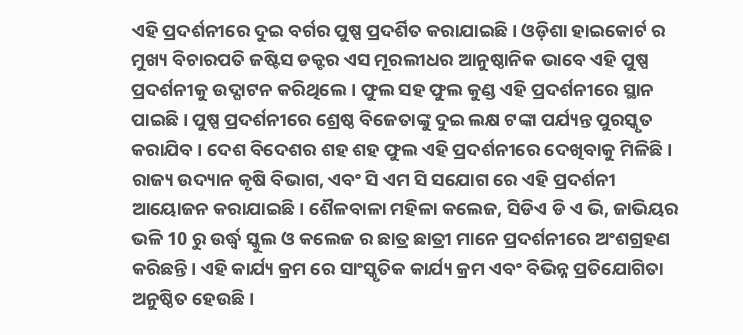ଏହି ପ୍ରଦର୍ଶନୀରେ ଦୁଇ ବର୍ଗର ପୁଷ୍ପ ପ୍ରଦର୍ଶିତ କରାଯାଇଛି। ଓଡ଼ିଶା ହାଇକୋର୍ଟ ର ମୁଖ୍ୟ ବିଚାରପତି ଜଷ୍ଟିସ ଡକ୍ଟର ଏସ ମୂରଲୀଧର ଆନୁଷ୍ଠାନିକ ଭାବେ ଏହି ପୁଷ୍ପ ପ୍ରଦର୍ଶନୀକୁ ଉଦ୍ଘାଟନ କରିଥିଲେ। ଫୁଲ ସହ ଫୁଲ କୁଣ୍ଡ ଏହି ପ୍ରଦର୍ଶନୀରେ ସ୍ଥାନ ପାଇଛି। ପୁଷ୍ପ ପ୍ରଦର୍ଶନୀରେ ଶ୍ରେଷ୍ଠ ବିଜେତାଙ୍କୁ ଦୁଇ ଲକ୍ଷ ଟଙ୍କା ପର୍ଯ୍ୟନ୍ତ ପୁରସ୍କୃତ କରାଯିବ । ଦେଶ ବିଦେଶର ଶହ ଶହ ଫୁଲ ଏହି ପ୍ରଦର୍ଶନୀରେ ଦେଖିବାକୁ ମିଳିଛି। ରାଜ୍ୟ ଉଦ୍ୟାନ କୃଷି ବିଭାଗ, ଏବଂ ସି ଏମ ସି ସଯୋଗ ରେ ଏହି ପ୍ରଦର୍ଶନୀ ଆୟୋଜନ କରାଯାଇଛି। ଶୈଳବାଳା ମହିଳା କଲେଜ, ସିଡିଏ ଡି ଏ ଭି, ଜାଭିୟର ଭଳି 10 ରୁ ଉର୍ଦ୍ଧ୍ବ ସ୍କୁଲ ଓ କଲେଜ ର ଛାତ୍ର ଛାତ୍ରୀ ମାନେ ପ୍ରଦର୍ଶନୀରେ ଅଂଶଗ୍ରହଣ କରିଛନ୍ତି। ଏହି କାର୍ଯ୍ୟ କ୍ରମ ରେ ସାଂସ୍କୃତିକ କାର୍ଯ୍ୟ କ୍ରମ ଏବଂ ବିଭିନ୍ନ ପ୍ରତିଯୋଗିତା ଅନୁଷ୍ଠିତ ହେଉଛି।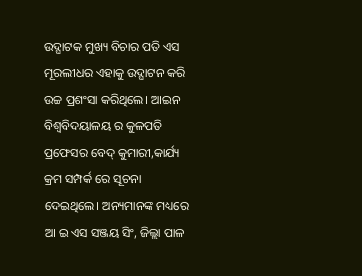ଉଦ୍ଘାଟକ ମୁଖ୍ୟ ବିଚାର ପତି ଏସ ମୂରଲୀଧର ଏହାକୁ ଉଦ୍ଘାଟନ କରି ଉଚ୍ଚ ପ୍ରଶଂସା କରିଥିଲେ। ଆଇନ ବିଶ୍ବବିଦୟାଳୟ ର କୁଳପତି ପ୍ରଫେସର ବେଦ୍ କୁମାରୀ,କାର୍ଯ୍ୟ କ୍ରମ ସମ୍ପର୍କ ରେ ସୂଚନା ଦେଇଥିଲେ। ଅନ୍ୟମାନଙ୍କ ମଧ୍ୟରେ ଆ ଇ ଏସ ସଞ୍ଜୟ ସିଂ, ଜିଲ୍ଲା ପାଳ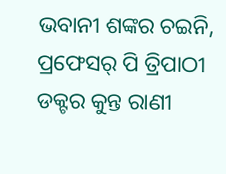ଭବାନୀ ଶଙ୍କର ଚଇନି, ପ୍ରଫେସର୍ ପି ତ୍ରିପାଠୀ ଡକ୍ଟର କୁନ୍ତ ରାଣୀ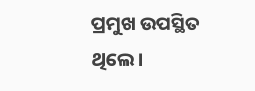ପ୍ରମୁଖ ଉପସ୍ଥିତ ଥିଲେ।